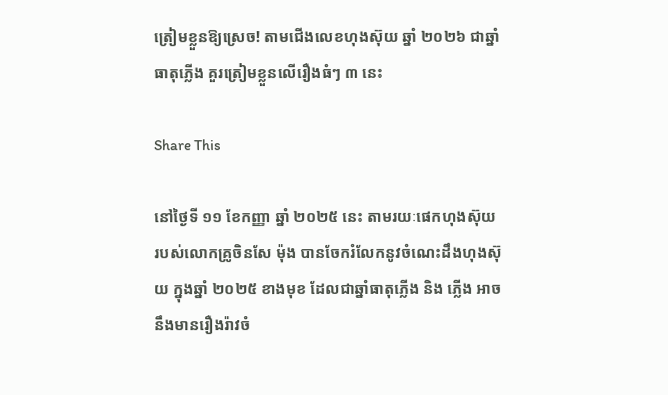ត្រៀមខ្លួនឱ្យស្រេច! តាមជើងលេខហុងស៊ុយ ឆ្នាំ ២០២៦ ជាឆ្នាំធាតុភ្លើង គួរត្រៀមខ្លួនលើរឿងធំៗ ៣ នេះ

Share This

នៅថ្ងៃទី ១១ ខែកញ្ញា ឆ្នាំ ២០២៥ នេះ តាមរយៈផេកហុងស៊ុយ របស់លោកគ្រូចិនសែ ម៉ុង បានចែករំលែកនូវចំណេះដឹងហុងស៊ុយ ក្នុងឆ្នាំ ២០២៥ ខាងមុខ ដែលជាឆ្នាំធាតុភ្លើង និង ភ្លើង អាចនឹងមានរឿងរ៉ាវចំ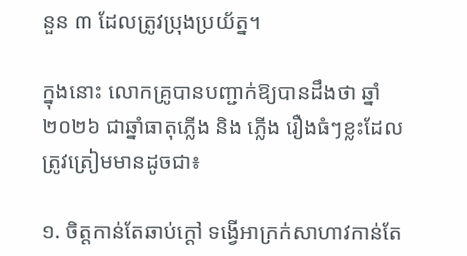នួន ៣ ដែលត្រូវប្រុងប្រយ័ត្ន។

ក្នុងនោះ លោកគ្រូបានបញ្ជាក់ឱ្យបានដឹងថា ឆ្នាំ ២០២៦ ជាឆ្នាំធាតុភ្លើង និង ភ្លើង រឿងធំៗខ្លះដែលត្រូវត្រៀមមានដូចជា៖

១. ចិត្តកាន់តែឆាប់ក្ដៅ ទង្វើអាក្រក់សាហាវកាន់តែ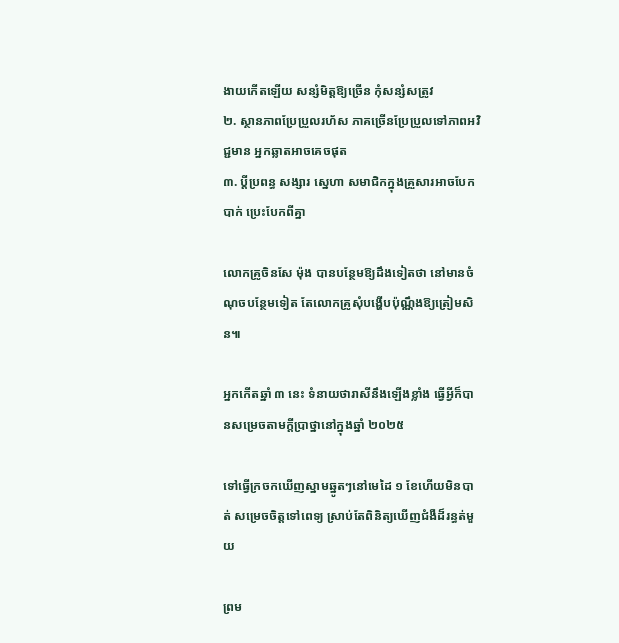ងាយកើតឡើយ សន្សំមិត្តឱ្យច្រើន កុំសន្សំសត្រូវ
២. ស្ថានភាពប្រែប្រួលរហ័ស ភាគច្រើនប្រែប្រួលទៅភាពអវិជ្ជមាន អ្នកឆ្លាតអាចគេចផុត
៣. ប្ដីប្រពន្ធ សង្សារ ស្នេហា សមាជិកក្នុងគ្រួសារអាចបែកបាក់ ប្រេះបែកពីគ្នា

លោកគ្រូចិនសែ ម៉ុង បានបន្ថែមឱ្យដឹងទៀតថា នៅមានចំណុចបន្ថែមទៀត តែលោកគ្រូសុំបង្ហើបប៉ុណ្ណឹងឱ្យត្រៀមសិន៕

អ្នកកើតឆ្នាំ ៣ នេះ ទំនាយថារាសីនឹងឡើងខ្លាំង ធ្វើអ្វីក៏បានសម្រេចតាមក្ដីប្រាថ្នានៅក្នុងឆ្នាំ ២០២៥

ទៅធ្វើក្រចកឃើញស្នាមឆ្នូតៗនៅមេដៃ ១ ខែហើយមិនបាត់ សម្រេចចិត្តទៅពេទ្យ ស្រាប់តែពិនិត្យឃើញជំងឺដ៏រន្ធត់មួយ

ព្រម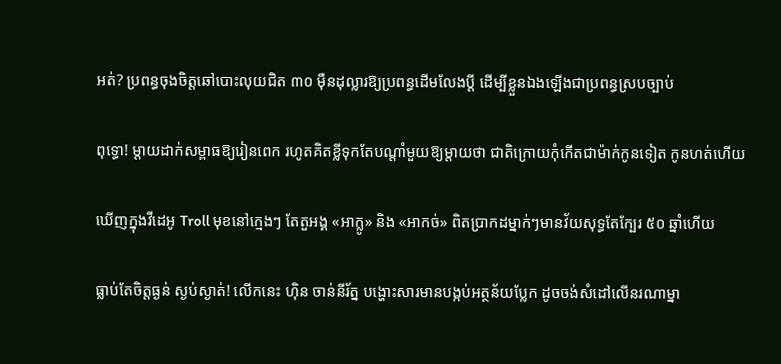អត់? ប្រពន្ធចុងចិត្តឆៅបោះលុយជិត ៣០ ម៉ឺនដុល្លារឱ្យប្រពន្ធដើមលែងប្តី ដើម្បីខ្លួនឯងឡើងជាប្រពន្ធស្របច្បាប់

ពុទ្ធោ! ម្ដាយដាក់សម្ពាធឱ្យរៀនពេក រហូតគិតខ្លីទុកតែបណ្ដាំមួយឱ្យម្តាយថា ជាតិក្រោយកុំកើតជាម៉ាក់កូនទៀត កូនហត់ហើយ

ឃើញក្នុងវីដេអូ Troll មុខនៅក្មេងៗ តែតួអង្គ «អាក្លូ» និង «អាកច់» ពិតប្រាកដម្នាក់ៗមានវ័យសុទ្ធតែក្បែរ ៥០ ឆ្នាំហើយ

ធ្លាប់តែចិត្តធ្ងន់ ស្ងប់ស្ងាត់! លើកនេះ ហ៊ិន ចាន់នីរ័ត្ន បង្ហោះសារមានបង្កប់អត្ថន័យប្លែក ដូចចង់សំដៅលើនរណាម្នា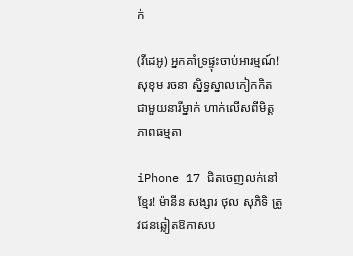ក់

(វីដេអូ) អ្នកគាំទ្រផ្ទុះចាប់អារម្មណ៍! សុខុម រចនា ស្និទ្ធស្នាលកៀកកិតជាមួយនារីម្នាក់ ហាក់លើសពីមិត្តភាពធម្មតា

iPhone 17 ជិតចេញលក់នៅខ្មែរ! ម៉ានីន សង្សារ ថុល សុភិទិ ត្រូវជនឆ្លៀតឱកាសប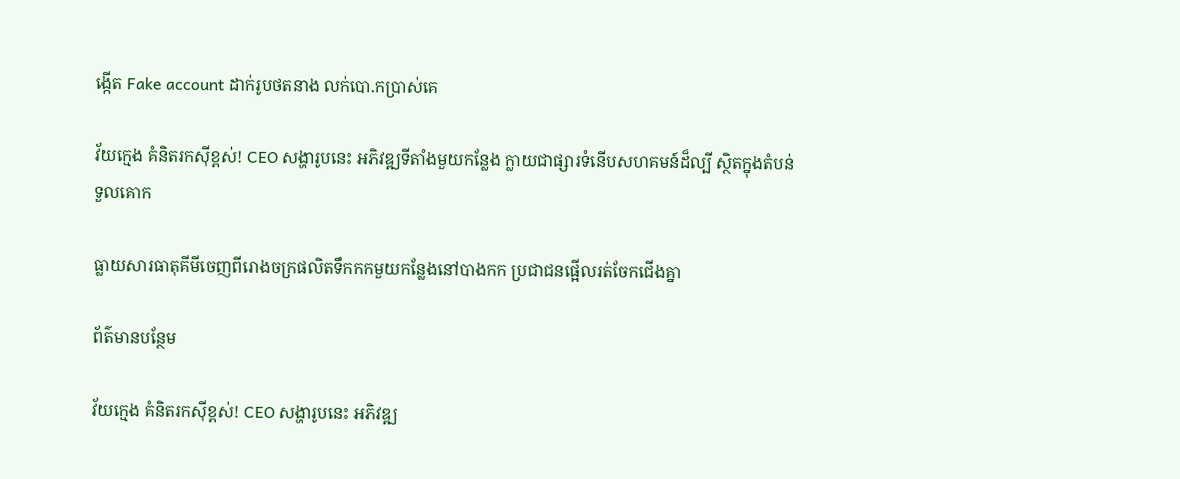ង្កើត Fake account ដាក់រូបថតនាង លក់បោ.កប្រាស់គេ

វ័យក្មេង គំនិតរកស៊ីខ្ពស់! CEO សង្ហារូបនេះ អភិវឌ្ឍទីតាំងមួយកន្លែង ក្លាយជាផ្សារទំនើបសហគមន៍ដ៏ល្បី ស្ថិតក្នុងតំបន់ទួលគោក

ធ្លាយសារធាតុគីមីចេញពីរោងចក្រផលិតទឹកកកមួយកន្លែងនៅបាងកក ប្រជាជនផ្អើលរត់ចែកជើងគ្នា

ព័ត៌មានបន្ថែម

វ័យក្មេង គំនិតរកស៊ីខ្ពស់! CEO សង្ហារូបនេះ អភិវឌ្ឍ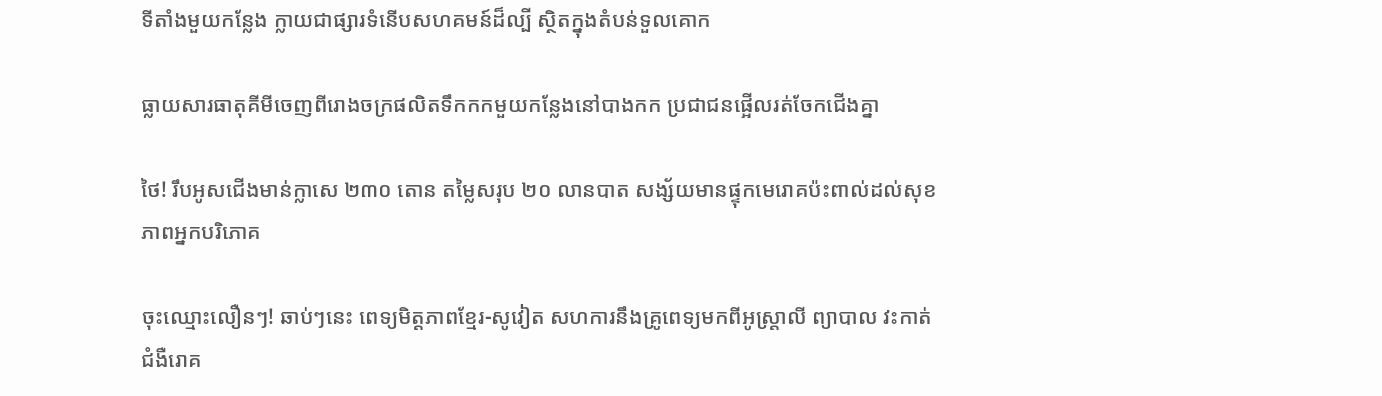ទីតាំងមួយកន្លែង ក្លាយជាផ្សារទំនើបសហគមន៍ដ៏ល្បី ស្ថិតក្នុងតំបន់ទួលគោក

ធ្លាយសារធាតុគីមីចេញពីរោងចក្រផលិតទឹកកកមួយកន្លែងនៅបាងកក ប្រជាជនផ្អើលរត់ចែកជើងគ្នា

ថៃ! រឹបអូសជើងមាន់ក្លាសេ ២៣០ តោន តម្លៃសរុប ២០ លានបាត សង្ស័យមានផ្ទុកមេរោគប៉ះពាល់ដល់សុខភាពអ្នកបរិភោគ

ចុះឈ្មោះលឿនៗ! ឆាប់ៗនេះ ពេទ្យមិត្តភាពខ្មែរ-សូវៀត សហការនឹងគ្រូពេទ្យមកពីអូស្ត្រាលី ព្យាបាល វះកាត់ជំងឺរោគ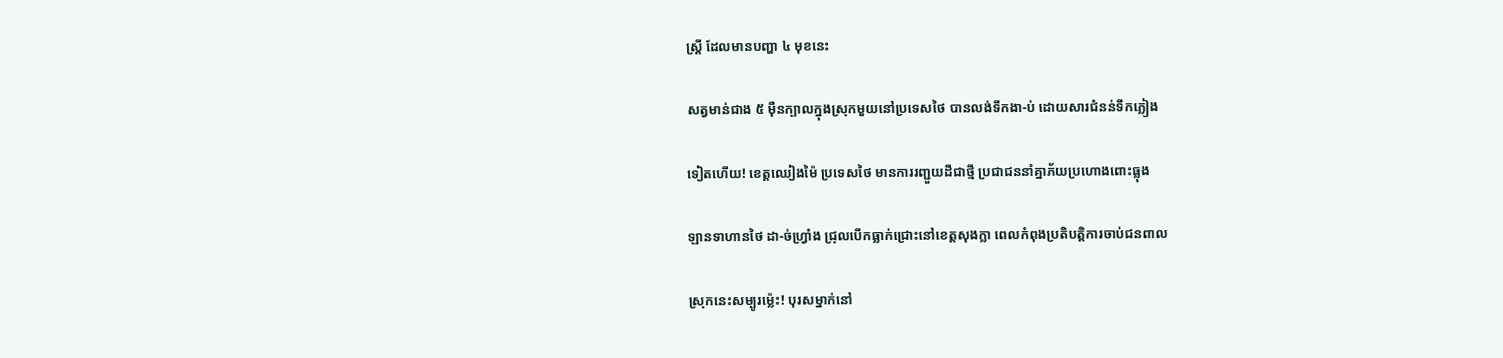ស្ត្រី ដែលមានបញ្ហា ៤ មុខនេះ

សត្វមាន់ជាង ៥ ម៉ឺនក្បាលក្នុងស្រុកមួយនៅប្រទេសថៃ បានលង់ទឹកងា-ប់ ដោយសារជំនន់ទឹកភ្លៀង

ទៀតហើយ! ខេត្តឈៀងម៉ៃ ប្រទេសថៃ មានការរញ្ជួយដីជាថ្មី ប្រជាជននាំគ្នាភ័យប្រហោងពោះធ្លុង

ឡានទាហានថៃ ដា-ច់ហ្វ្រាំង ជ្រុលបើកធ្លាក់ជ្រោះនៅខេត្តសុងក្លា ពេលកំពុងប្រតិបត្តិការចាប់ជនពាល

ស្រុកនេះសម្បូរម្ល៉េះ! បុរសម្នាក់នៅ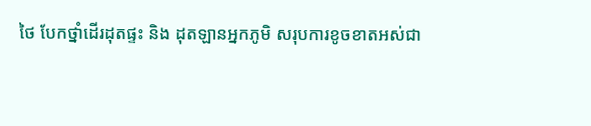ថៃ បែកថ្នាំដើរដុតផ្ទះ និង ដុតឡានអ្នកភូមិ សរុបការខូចខាតអស់ជា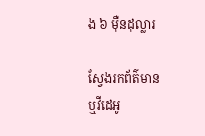ង ៦ ម៉ឺនដុល្លារ

ស្វែងរកព័ត៌មាន ឬវីដេអូ